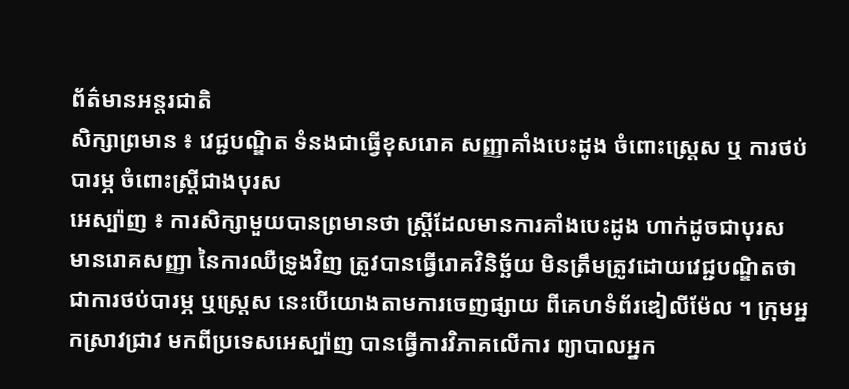ព័ត៌មានអន្តរជាតិ
សិក្សាព្រមាន ៖ វេជ្ជបណ្ឌិត ទំនងជាធ្វើខុសរោគ សញ្ញាគាំងបេះដូង ចំពោះស្ត្រេស ឬ ការថប់បារម្ភ ចំពោះស្ត្រីជាងបុរស
អេស្ប៉ាញ ៖ ការសិក្សាមួយបានព្រមានថា ស្ត្រីដែលមានការគាំងបេះដូង ហាក់ដូចជាបុរស មានរោគសញ្ញា នៃការឈឺទ្រូងវិញ ត្រូវបានធ្វើរោគវិនិច្ឆ័យ មិនត្រឹមត្រូវដោយវេជ្ជបណ្ឌិតថា ជាការថប់បារម្ភ ឬស្ត្រេស នេះបើយោងតាមការចេញផ្សាយ ពីគេហទំព័រឌៀលីម៉ែល ។ ក្រុមអ្នកស្រាវជ្រាវ មកពីប្រទេសអេស្ប៉ាញ បានធ្វើការវិភាគលើការ ព្យាបាលអ្នក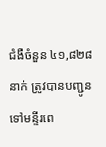ជំងឺចំនួន ៤១,៨២៨ នាក់ ត្រូវបានបញ្ជូនទៅមន្ទីរពេ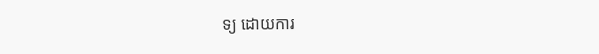ទ្យ ដោយការ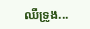ឈឺទ្រូង...